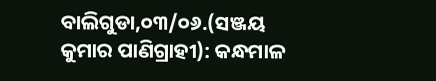ବାଲିଗୁଡା,୦୩/୦୬.(ସଞ୍ଜୟ କୁମାର ପାଣିଗ୍ରାହୀ): କନ୍ଧମାଳ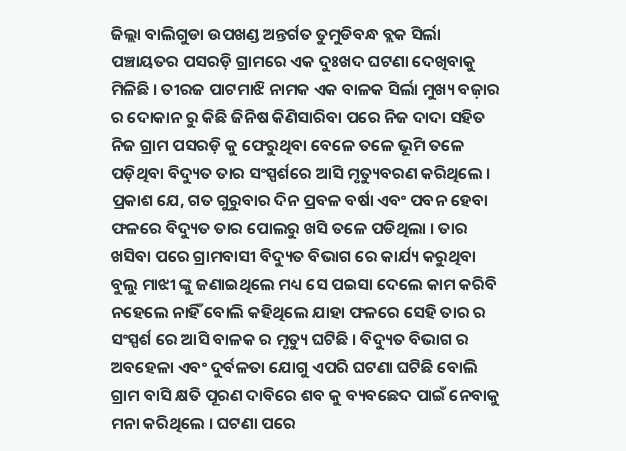ଜିଲ୍ଲା ବାଲିଗୁଡା ଉପଖଣ୍ଡ ଅନ୍ତର୍ଗତ ତୁମୁଡିବନ୍ଧ ବ୍ଲକ ସିର୍ଲା ପଞ୍ଚାୟତର ପସରଡ଼ି ଗ୍ରାମରେ ଏକ ଦୁଃଖଦ ଘଟଣା ଦେଖିବାକୁ ମିଳିଛି । ତୀରଜ ପାଟମାଝି ନାମକ ଏକ ବାଳକ ସିର୍ଲା ମୁଖ୍ୟ ବଜ଼ାର ର ଦୋକାନ ରୁ କିଛି ଜିନିଷ କିଣିସାରିବା ପରେ ନିଜ ଦାଦା ସହିତ ନିଜ ଗ୍ରାମ ପସରଡ଼ି କୁ ଫେରୁଥିବା ବେଳେ ତଳେ ଭୂମି ତଳେ ପଡ଼ିଥିବା ବିଦ୍ୟୁତ ତାର ସଂସ୍ପର୍ଶରେ ଆସି ମୃତ୍ୟୁବରଣ କରିଥିଲେ । ପ୍ରକାଶ ଯେ, ଗତ ଗୁରୁବାର ଦିନ ପ୍ରବଳ ବର୍ଷା ଏବଂ ପବନ ହେବା ଫଳରେ ବିଦ୍ୟୁତ ତାର ପୋଲରୁ ଖସି ତଳେ ପଡିଥିଲା । ତାର ଖସିବା ପରେ ଗ୍ରାମବାସୀ ବିଦ୍ୟୁତ ବିଭାଗ ରେ କାର୍ଯ୍ୟ କରୁଥିବା ବୁଲୁ ମାଝୀ ଙ୍କୁ ଜଣାଇଥିଲେ ମଧ୍ୟ ସେ ପଇସା ଦେଲେ କାମ କରିବି ନହେଲେ ନାହିଁ ବୋଲି କହିଥିଲେ ଯାହା ଫଳରେ ସେହି ତାର ର ସଂସ୍ପର୍ଶ ରେ ଆସି ବାଳକ ର ମୃତ୍ୟୁ ଘଟିଛି । ବିଦ୍ୟୁତ ବିଭାଗ ର ଅବହେଳା ଏବଂ ଦୁର୍ବଳତା ଯୋଗୁ ଏପରି ଘଟଣା ଘଟିଛି ବୋଲି ଗ୍ରାମ ବାସି କ୍ଷତି ପୂରଣ ଦାବିରେ ଶବ କୁ ବ୍ୟବଛେଦ ପାଇଁ ନେବାକୁ ମନା କରିଥିଲେ । ଘଟଣା ପରେ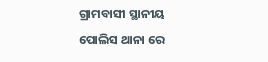ଗ୍ରାମବାସୀ ସ୍ଥାନୀୟ ପୋଲିସ ଥାନା ରେ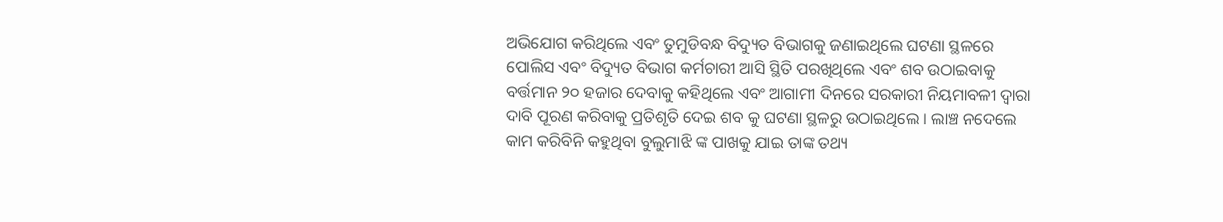ଅଭିଯୋଗ କରିଥିଲେ ଏବଂ ତୁମୁଡିବନ୍ଧ ବିଦ୍ୟୁତ ବିଭାଗକୁ ଜଣାଇଥିଲେ ଘଟଣା ସ୍ଥଳରେ ପୋଲିସ ଏବଂ ବିଦ୍ୟୁତ ବିଭାଗ କର୍ମଚାରୀ ଆସି ସ୍ଥିତି ପରଖିଥିଲେ ଏବଂ ଶବ ଉଠାଇବାକୁ ବର୍ତ୍ତମାନ ୨୦ ହଜାର ଦେବାକୁ କହିଥିଲେ ଏବଂ ଆଗାମୀ ଦିନରେ ସରକାରୀ ନିୟମାବଳୀ ଦ୍ଵାରା ଦାବି ପୂରଣ କରିବାକୁ ପ୍ରତିଶୃତି ଦେଇ ଶବ କୁ ଘଟଣା ସ୍ଥଳରୁ ଉଠାଇଥିଲେ । ଲାଞ୍ଚ ନଦେଲେ କାମ କରିବିନି କହୁଥିବା ବୁଲୁମାଝି ଙ୍କ ପାଖକୁ ଯାଇ ତାଙ୍କ ତଥ୍ୟ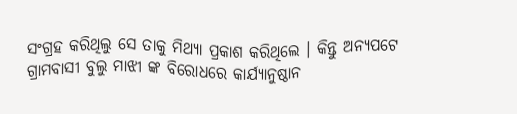ସଂଗ୍ରହ କରିଥିଲୁ ସେ ତାକୁ ମିଥ୍ୟା ପ୍ରକାଶ କରିଥିଲେ । କିନ୍ତୁ ଅନ୍ୟପଟେ ଗ୍ରାମବାସୀ ବୁଲୁ ମାଝୀ ଙ୍କ ବିରୋଧରେ କାର୍ଯ୍ୟାନୁଷ୍ଠାନ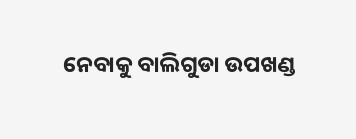ନେବାକୁ ବାଲିଗୁଡା ଉପଖଣ୍ଡ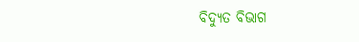ବିଦ୍ୟୁତ ବିଭାଗ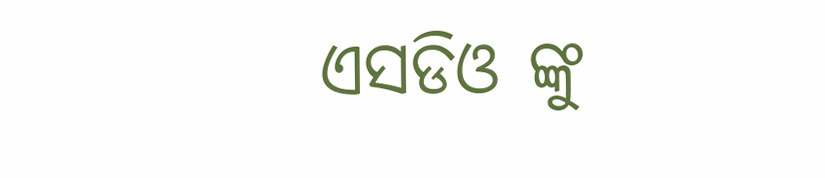ଏସଡିଓ ଙ୍କୁ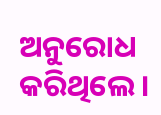ଅନୁରୋଧ କରିଥିଲେ ।